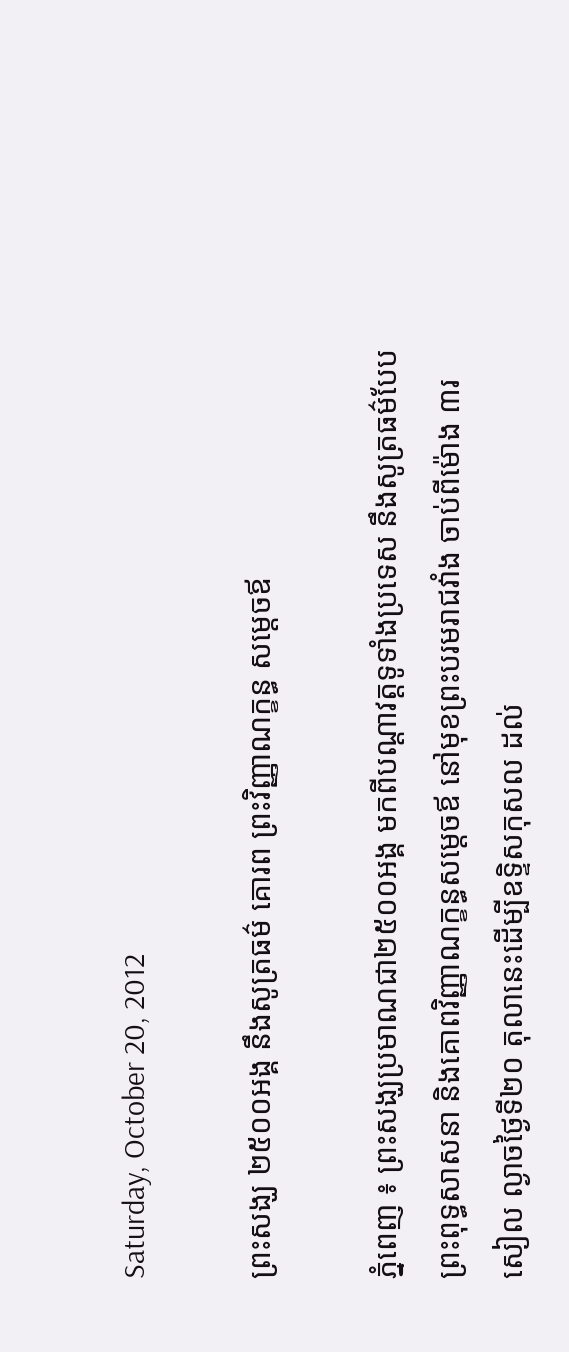Saturday, October 20, 2012

ព្រះសង្ឃ ២៥០០អង្គ នឹងសូត្រធម៌ គោរព ព្រះវិញ្ញាណក្ខន្ធ សម្តេចឪ

ភ្នំពេញ ៖ ព្រះសង្ឃប្រមាណជា២៥០០អង្គ មកពីបណ្តាវត្តទូទាំងប្រទេស នឹងសូត្រធម៌បែបព្រះពុទ្ធសាសនា និងគោពវិញ្ញាណក្ខន្ធសម្តេចឪ នៅមុខព្រះបរមរាជវាំង ចាប់ពីម៉ោង ៣រសៀល ល្ងាចថ្ងៃទី២០ តុលានេះដើម្បីឧទ្ទិសកុសល ដល់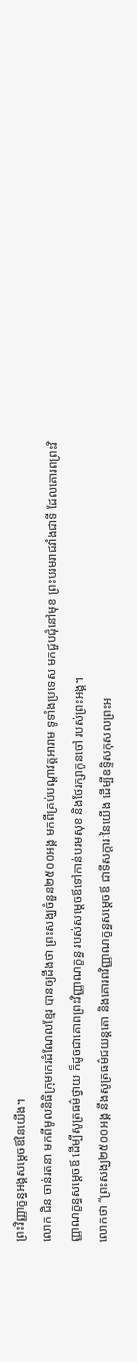ព្រះវិញ្ញាក្ខន្ធអង្គសម្តេចឪនៃយើង។
លោក ជិន ចាន់រតនា មកពីមូលនិធិក្រុមកេរដំណែលខ្មែរ បានឲ្យដឹងថា ព្រះសង្ឃចំនួន២៥០០អង្គ មកពីគ្រប់បណ្តាវត្តអារាម ទូទាំងប្រទេស មកជួបជុំនៅមុខ ព្រះបរមរាជវាំងជាទី ដែលគោរពព្រះវិញ្ញាណក្ខន្ធសម្តេចឪ ដើម្បីសូត្រធម៌ថ្វាយ ក៏ដូចជាគោពព្រះវិញ្ញាណក្ខន្ធ របស់សម្តេចឪទៅកាន់បរមសុខ និងថែរក្សាកូនចៅ របស់ព្រះអង្គ។
លោកថា “ព្រះសង្ឃ២៥០០អង្គ នឹងសូត្រធម៌ជយន្តតោ និងគោរពវិញ្ញាណក្ខន្ធសម្តេចឪ ជាទីសក្តារៈនៃយើង ដើម្បីឧទ្ទិសកុសលព្រះអ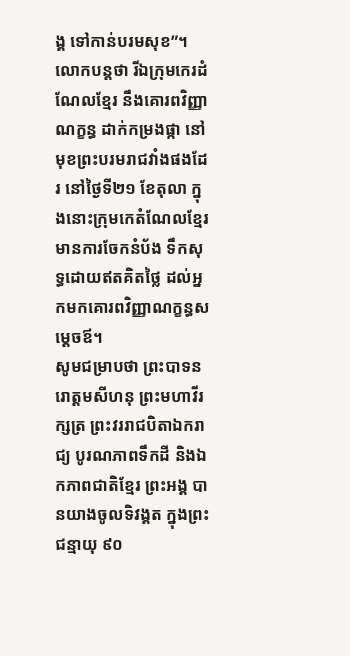ង្គ ទៅកាន់បរមសុខ”។
លោកបន្តថា រីឯក្រុមកេរដំណែលខ្មែរ នឹងគោរពវិញ្ញាណក្ខន្ធ ដាក់កម្រងផ្កា នៅមុខព្រះបរមរាជវាំងផងដែរ នៅថ្ងៃទី២១ ខែតុលា ក្នុងនោះក្រុមកេតំណែលខ្មែរ មានការចែកនំប័ង ទឹកសុទ្ធដោយឥតគិតថ្លៃ ដល់អ្នកមកគោរពវិញ្ញាណក្ខន្ធសម្តេចឪ។
សូមជម្រាបថា ព្រះបាទនរោត្តមសីហនុ ព្រះមហាវីរក្សត្រ ព្រះវររាជបិតាឯករាជ្យ បូរណភាពទឹកដី និងឯកភាពជាតិខ្មែរ ព្រះអង្គ បានយាងចូលទិវង្គត ក្នុងព្រះជន្មាយុ ៩០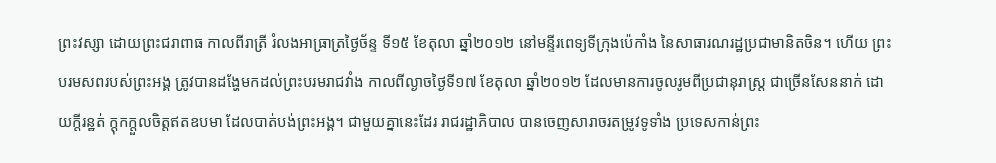ព្រះវស្សា ដោយព្រះជរាពាធ កាលពីរាត្រី រំលងអាធ្រាត្រថ្ងៃច័ន្ទ ទី១៥ ខែតុលា ឆ្នាំ២០១២ នៅមន្ទីរពេទ្យទីក្រុងប៉េកាំង នៃសាធារណរដ្ឋប្រជាមានិតចិន។ ហើយ ព្រះបរមសពរបស់ព្រះអង្គ ត្រូវបានដង្ហែមកដល់ព្រះបរមរាជវាំង កាលពីល្ងាចថ្ងៃទី១៧ ខែតុលា ឆ្នាំ២០១២ ដែលមានការចូលរូមពីប្រជានុរាស្រ្ត ជាច្រើនសែននាក់ ដោយក្តីរន្ឋត់ ក្តុកក្តួលចិត្តឥតឧបមា ដែលបាត់បង់ព្រះអង្គ។ ជាមួយគ្នានេះដែរ រាជរដ្ឋាភិបាល បានចេញសារាចរតម្រូវទូទាំង ប្រទេសកាន់ព្រះ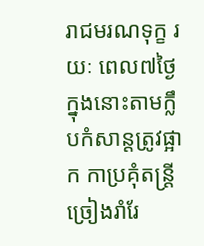រាជមរណទុក្ខ រយៈ ពេល៧ថ្ងៃ ក្នុងនោះតាមក្លឹបកំសាន្តត្រូវផ្អាក កាប្រគុំតន្ត្រី ច្រៀងរាំរែ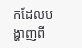កដែលបង្ហាញពី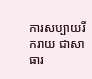ការសប្បាយរីករាយ ជាសាធារ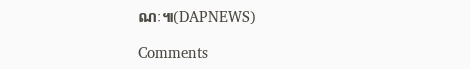ណៈ៕(DAPNEWS)

Comments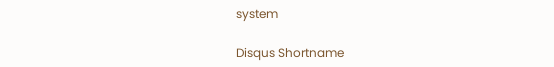system

Disqus Shortname